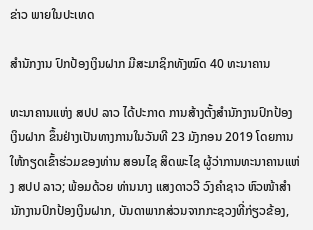ຂ່າວ ພາຍໃນປະເທດ

ສໍານັກງານ ປົກປ້ອງເງິນຝາກ ມີສະມາຊິກທັງໝົດ 40 ທະນາຄານ

ທະນາຄານແຫ່ງ ສປປ ລາວ ໄດ້ປະກາດ ການສ້າງຕັ້ງສໍານັກງານປົກປ້ອງເງິນຝາກ ຂຶ້ນຢ່າງເປັນທາງການໃນວັນທີ 23 ມັງກອນ 2019 ໂດຍການໃຫ້ກຽດເຂົ້າຮ່ວມຂອງທ່ານ ສອນໄຊ ສິດພະໄຊ ຜູ້ວ່າການທະນາຄານແຫ່ງ ສປປ ລາວ; ພ້ອມດ້ວຍ ທ່ານນາງ ແສງດາວວີ ວົງຄໍາຊາວ ຫົວໜ້າສໍານັກງານປົກປ້ອງເງິນຝາກ, ບັນດາພາກສ່ວນຈາກກະຊວງທີ່ກ່ຽວຂ້ອງ,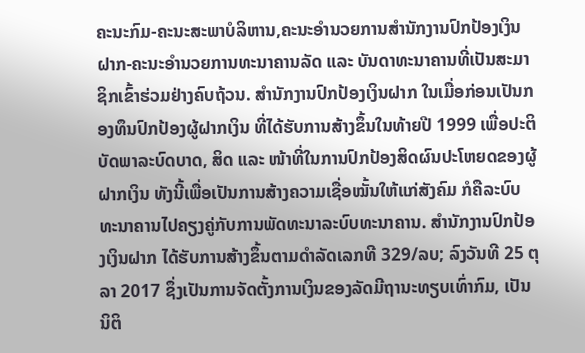ຄະນະກົມ-ຄະນະສະພາບໍລິຫານ,ຄະນະອໍານວຍການສໍານັກງານປົກປ້ອງເງິນຝາກ-ຄະນະອໍານວຍການທະນາຄານລັດ ແລະ ບັນດາທະນາຄານທີ່ເປັນສະມາຊິກເຂົ້າຮ່ວມຢ່າງຄົບຖ້ວນ. ສໍານັກງານປົກປ້ອງເງິນຝາກ ໃນເມື່ອກ່ອນເປັນກອງທຶນປົກປ້ອງຜູ້ຝາກເງິນ ທີ່ໄດ້ຮັບການສ້າງຂຶ້ນໃນທ້າຍປີ 1999 ເພື່ອປະຕິບັດພາລະບົດບາດ, ສິດ ແລະ ໜ້າທີ່ໃນການປົກປ້ອງສິດຜົນປະໂຫຍດຂອງຜູ້ຝາກເງິນ ທັງນີ້ເພື່ອເປັນການສ້າງຄວາມເຊື່ອໝັ້ນໃຫ້ແກ່ສັງຄົມ ກໍຄືລະບົບທະນາຄານໄປຄຽງຄູ່ກັບການພັດທະນາລະບົບທະນາຄານ. ສໍານັກງານປົກປ້ອງເງິນຝາກ ໄດ້ຮັບການສ້າງຂຶ້ນຕາມດໍາລັດເລກທີ 329/ລບ; ລົງວັນທີ 25 ຕຸລາ 2017 ຊຶ່ງເປັນການຈັດຕັ້ງການເງິນຂອງລັດມີຖານະທຽບເທົ່າກົມ, ເປັນນິຕິ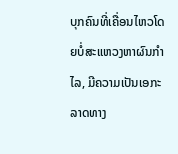ບຸກຄົນທີ່ເຄື່ອນໄຫວໂດຍບໍ່ສະແຫວງຫາຜົນກໍາໄລ, ມີຄວາມເປັນເອກະລາດທາງ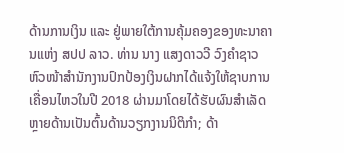ດ້ານການເງິນ ແລະ ຢູ່ພາຍໃຕ້ການຄຸ້ມຄອງຂອງທະນາຄານແຫ່ງ ສປປ ລາວ. ທ່ານ ນາງ ແສງດາວວີ ວົງຄໍາຊາວ ຫົວໜ້າສໍານັກງານປົກປ້ອງເງິນຝາກໄດ້ແຈ້ງໃຫ້ຊາບການເຄື່ອນໄຫວໃນປີ 2018 ຜ່ານມາໂດຍໄດ້ຮັບຜົນສໍາເລັດຫຼາຍດ້ານເປັນຕົ້ນດ້ານວຽກງານນິຕິກໍາ; ດ້າ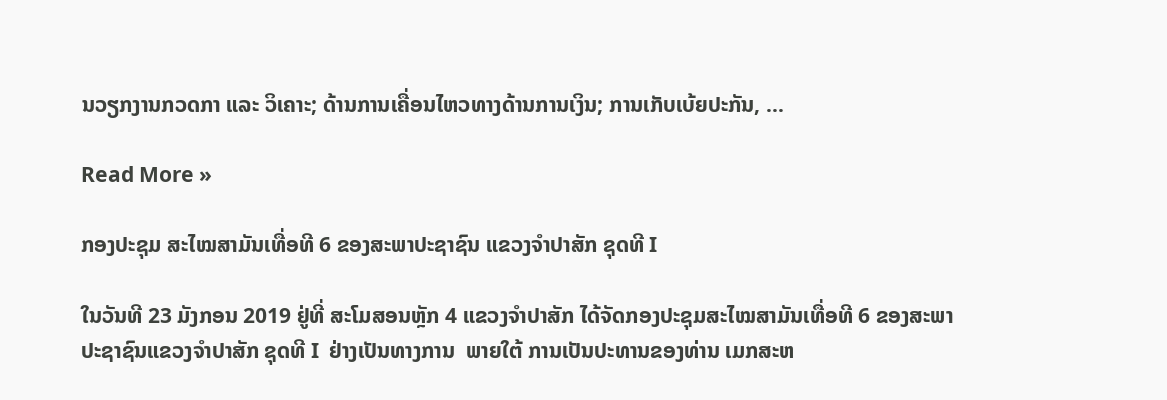ນວຽກງານກວດກາ ແລະ ວິເຄາະ; ດ້ານການເຄື່ອນໄຫວທາງດ້ານການເງິນ; ການເກັບເບ້ຍປະກັນ, ...

Read More »

ກອງປະຊຸມ ສະໄໝສາມັນເທື່ອທີ 6 ຂອງສະພາປະຊາຊົນ ແຂວງຈຳປາສັກ ຊຸດທີ I

ໃນວັນທີ 23 ມັງກອນ 2019 ຢູ່ທີ່ ສະໂມສອນຫຼັກ 4 ແຂວງຈຳປາສັກ ໄດ້ຈັດກອງປະຊຸມສະໄໝສາມັນເທື່ອທີ 6 ຂອງສະພາປະຊາຊົນແຂວງຈຳປາສັກ ຊຸດທີ I  ຢ່າງເປັນທາງການ  ພາຍໃຕ້ ການເປັນປະທານຂອງທ່ານ ເມກສະຫ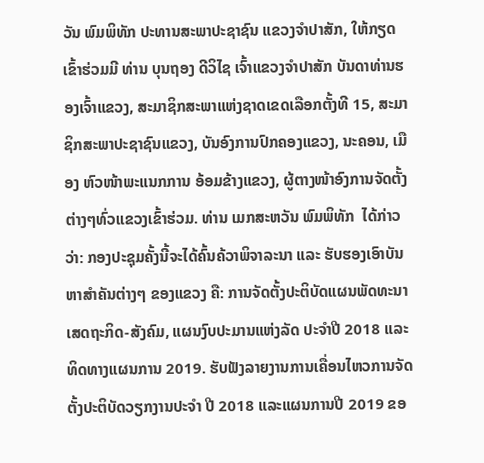ວັນ ພົມພິທັກ ປະທານສະພາປະຊາຊົນ ແຂວງຈຳປາສັກ, ໃຫ້ກຽດເຂົ້າຮ່ວມມີ ທ່ານ ບຸນຖອງ ດີວິໄຊ ເຈົ້າແຂວງຈຳປາສັກ ບັນດາທ່ານຮອງເຈົ້າແຂວງ, ສະມາຊິກສະພາແຫ່ງຊາດເຂດເລືອກຕັ້ງທີ 15, ສະມາຊິກສະພາປະຊາຊົນແຂວງ, ບັນອົງການປົກຄອງແຂວງ, ນະຄອນ, ເມືອງ ຫົວໜ້າພະແນກການ ອ້ອມຂ້າງແຂວງ, ຜູ້ຕາງໜ້າອົງການຈັດຕັ້ງຕ່າງໆທົ່ວແຂວງເຂົ້າຮ່ວມ. ທ່ານ ເມກສະຫວັນ ພົມພິທັກ  ໄດ້ກ່າວວ່າ: ກອງປະຊຸມຄັ້ງນີ້ຈະໄດ້ຄົ້ນຄ້ວາພິຈາລະນາ ແລະ ຮັບຮອງເອົາບັນຫາສຳຄັນຕ່າງໆ ຂອງແຂວງ ຄື: ການຈັດຕັ້ງປະຕິບັດແຜນພັດທະນາເສດຖະກິດ-ສັງຄົມ, ແຜນງົບປະມານແຫ່ງລັດ ປະຈຳປີ 2018 ແລະ ທິດທາງແຜນການ 2019. ຮັບຟັງລາຍງານການເຄື່ອນໄຫວການຈັດຕັ້ງປະຕິບັດວຽກງານປະຈຳ ປີ 2018 ແລະແຜນການປີ 2019 ຂອ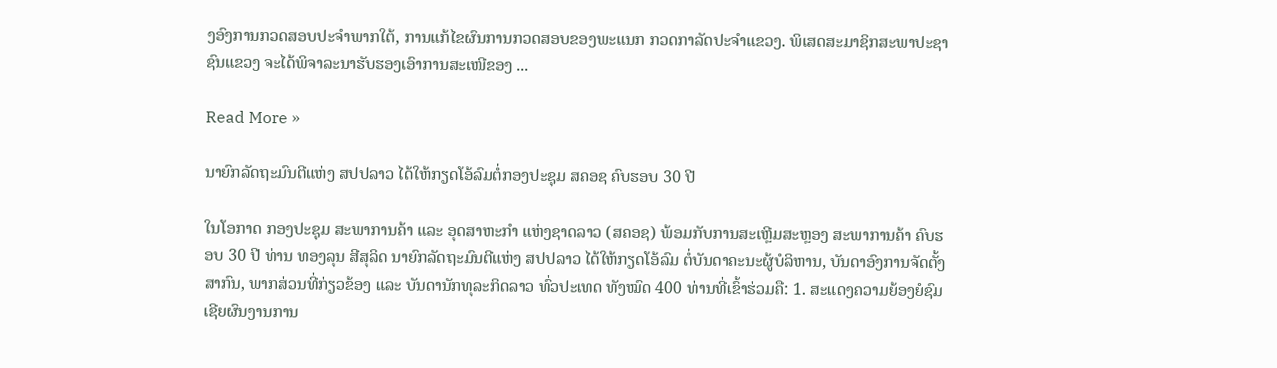ງອົງການກວດສອບປະຈຳພາກໃຕ້, ການແກ້ໄຂຜົນການກວດສອບຂອງພະແນກ ກວດກາລັດປະຈຳແຂວງ. ພິເສດສະມາຊິກສະພາປະຊາຊົນແຂວງ ຈະໄດ້ພິຈາລະນາຮັບຮອງເອົາການສະເໜີຂອງ ...

Read More »

ນາຍົກລັດຖະມົນຕີແຫ່ງ ສປປລາວ ໄດ້ໃຫ້ກຽດໂອ້ລົມຕໍ່ກອງປະຊຸມ ສຄອຊ ຄົບຮອບ 30 ປີ

ໃນໂອກາດ ກອງປະຊຸມ ສະພາການຄ້າ ແລະ ອຸດສາຫະກຳ ແຫ່ງຊາດລາວ (ສຄອຊ) ພ້ອມກັບການສະເຫຼີມສະຫຼອງ ສະພາການຄ້າ ຄົບຮອບ 30 ປີ ທ່ານ ທອງລຸນ ສີສຸລິດ ນາຍົກລັດຖະມົນຕີແຫ່ງ ສປປລາວ ໄດ້ໃຫ້ກຽດໂອ້ລົມ ຕໍ່ບັນດາຄະນະຜູ້ບໍລິຫານ, ບັນດາອົງການຈັດຕັ້ງສາກົນ, ພາກສ່ວນທີ່ກ່ຽວຂ້ອງ ແລະ ບັນດານັກທຸລະກິດລາວ ທົ່ວປະເທດ ທັງໝົດ 400 ທ່ານທີ່ເຂົ້າຮ່ວມຄື: 1. ສະແດງຄວາມຍ້ອງຍໍຊົມເຊີຍຜົນງານການ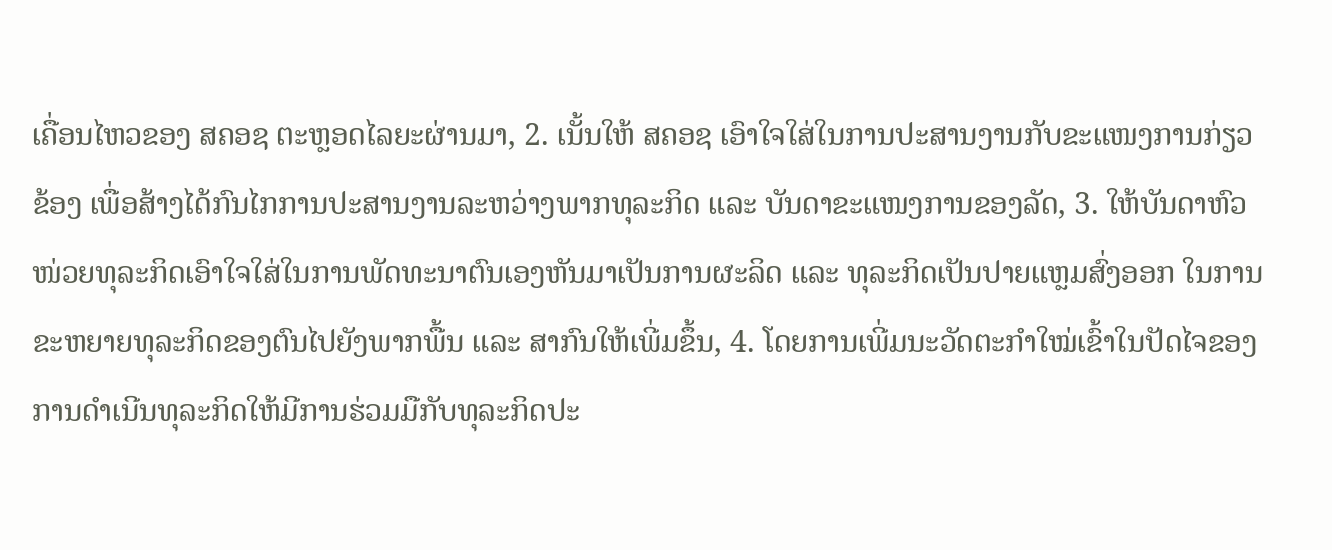ເຄື່ອນໄຫວຂອງ ສຄອຊ ຕະຫຼອດໄລຍະຜ່ານມາ, 2. ເນັ້ນໃຫ້ ສຄອຊ ເອົາໃຈໃສ່ໃນການປະສານງານກັບຂະແໜງການກ່ຽວຂ້ອງ ເພື່ອສ້າງໄດ້ກົນໄກການປະສານງານລະຫວ່າງພາກທຸລະກິດ ແລະ ບັນດາຂະແໜງການຂອງລັດ, 3. ໃຫ້ບັນດາຫົວໜ່ວຍທຸລະກິດເອົາໃຈໃສ່ໃນການພັດທະນາຕົນເອງຫັນມາເປັນການຜະລິດ ແລະ ທຸລະກິດເປັນປາຍແຫຼມສົ່ງອອກ ໃນການຂະຫຍາຍທຸລະກິດຂອງຕົນໄປຍັງພາກພື້ນ ແລະ ສາກົນໃຫ້ເພີ່ມຂຶ້ນ, 4. ໂດຍການເພີ່ມນະວັດຕະກໍາໃໝ່ເຂົ້າໃນປັດໄຈຂອງການດໍາເນີນທຸລະກິດໃຫ້ມີການຮ່ວມມືກັບທຸລະກິດປະ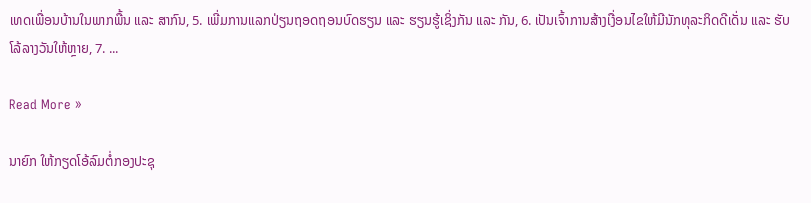ເທດເພື່ອນບ້ານໃນພາກພື້ນ ແລະ ສາກົນ, 5. ເພີ່ມການແລກປ່ຽນຖອດຖອນບົດຮຽນ ແລະ ຮຽນຮູ້ເຊິ່ງກັນ ແລະ ກັນ, 6. ເປັນເຈົ້າການສ້າງເງື່ອນໄຂໃຫ້ມີນັກທຸລະກິດດີເດັ່ນ ແລະ ຮັບໂລ້ລາງວັນໃຫ້ຫຼາຍ, 7. ...

Read More »

ນາຍົກ ໃຫ້ກຽດໂອ້ລົມຕໍ່ກອງປະຊຸ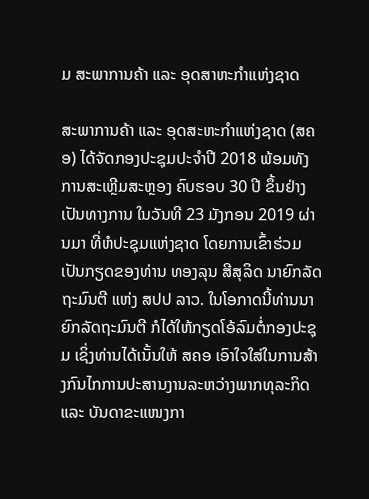ມ ສະພາການຄ້າ ແລະ ອຸດສາຫະກໍາແຫ່ງຊາດ

ສະພາການຄ້າ ແລະ ອຸດສະຫະກໍາແຫ່ງຊາດ (ສຄອ) ໄດ້ຈັດກອງປະຊຸມປະຈໍາປີ 2018 ພ້ອມທັງການສະເຫຼີມສະຫຼອງ ຄົບຮອບ 30 ປີ ຂຶ້ນຢ່າງເປັນທາງການ ໃນວັນທີ 23 ມັງກອນ 2019 ຜ່ານມາ ທີ່ຫໍປະຊຸມແຫ່ງຊາດ ໂດຍການເຂົ້າຮ່ວມເປັນກຽດຂອງທ່ານ ທອງລຸນ ສີສຸລິດ ນາຍົກລັດຖະມົນຕີ ແຫ່ງ ສປປ ລາວ. ໃນໂອກາດນີ້ທ່ານນາຍົກລັດຖະມົນຕີ ກໍໄດ້ໃຫ້ກຽດໂອ້ລົມຕໍ່ກອງປະຊຸມ ເຊິ່ງທ່ານໄດ້ເນັ້ນໃຫ້ ສຄອ ເອົາໃຈໃສ່ໃນການສ້າງກົນໄກການປະສານງານລະຫວ່າງພາກທຸລະກິດ ແລະ ບັນດາຂະແໜງກາ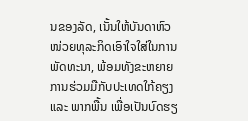ນຂອງລັດ, ເນັ້ນໃຫ້ບັນດາຫົວໜ່ວຍທຸລະກິດເອົາໃຈໃສ່ໃນການພັດທະນາ, ພ້ອມທັງຂະຫຍາຍການຮ່ວມມືກັບປະເທດໃກ້ຄຽງ ແລະ ພາກພື້ນ ເພື່ອເປັນບົດຮຽ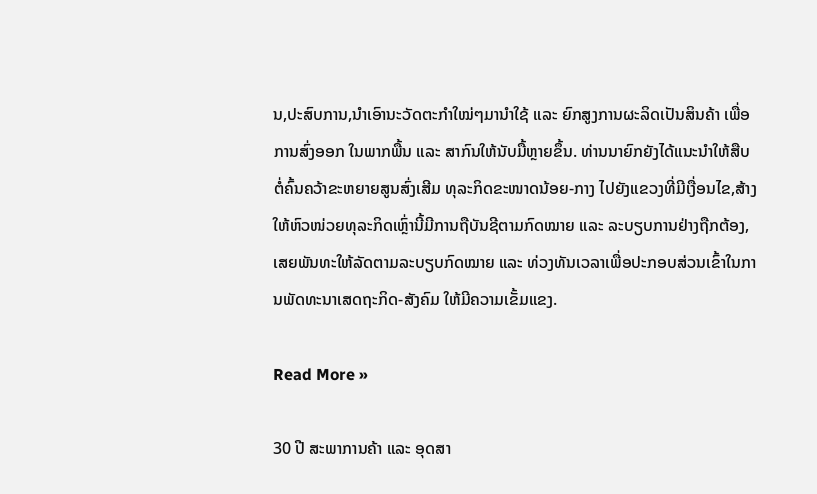ນ,ປະສົບການ,ນໍາເອົານະວັດຕະກໍາໃໝ່ໆມານໍາໃຊ້ ແລະ ຍົກສູງການຜະລິດເປັນສິນຄ້າ ເພື່ອການສົ່ງອອກ ໃນພາກພື້ນ ແລະ ສາກົນໃຫ້ນັບມື້ຫຼາຍຂຶ້ນ. ທ່ານນາຍົກຍັງໄດ້ແນະນໍາໃຫ້ສືບຕໍ່ຄົ້ນຄວ້າຂະຫຍາຍສູນສົ່ງເສີມ ທຸລະກິດຂະໜາດນ້ອຍ-ກາງ ໄປຍັງແຂວງທີ່ມີເງື່ອນໄຂ,ສ້າງໃຫ້ຫົວໜ່ວຍທຸລະກິດເຫຼົ່ານີ້ມີການຖືບັນຊີຕາມກົດໝາຍ ແລະ ລະບຽບການຢ່າງຖືກຕ້ອງ,ເສຍພັນທະໃຫ້ລັດຕາມລະບຽບກົດໝາຍ ແລະ ທ່ວງທັນເວລາເພື່ອປະກອບສ່ວນເຂົ້າໃນການພັດທະນາເສດຖະກິດ-ສັງຄົມ ໃຫ້ມີຄວາມເຂັ້ມແຂງ.

Read More »

30 ປີ ສະພາການຄ້າ ແລະ ອຸດສາ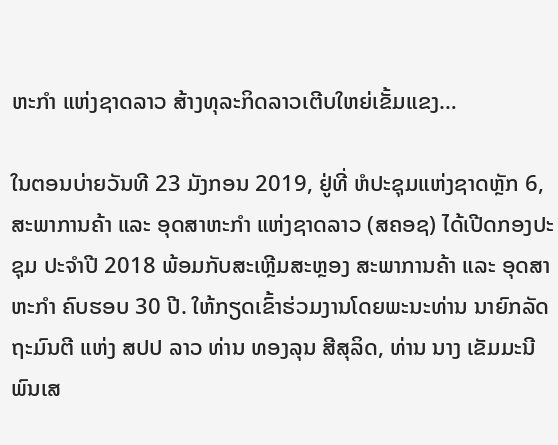ຫະກຳ ແຫ່ງຊາດລາວ ສ້າງທຸລະກິດລາວເຕີບໃຫຍ່ເຂັ້ມແຂງ…

ໃນຕອນບ່າຍວັນທີ 23 ມັງກອນ 2019, ຢູ່ທີ່ ຫໍປະຊຸມແຫ່ງຊາດຫຼັກ 6, ສະພາການຄ້າ ແລະ ອຸດສາຫະກຳ ແຫ່ງຊາດລາວ (ສຄອຊ) ໄດ້ເປີດກອງປະຊຸມ ປະຈຳປີ 2018 ພ້ອມກັບສະເຫຼີມສະຫຼອງ ສະພາການຄ້າ ແລະ ອຸດສາຫະກຳ ຄົບຮອບ 30 ປີ. ໃຫ້ກຽດເຂົ້າຮ່ວມງານໂດຍພະນະທ່ານ ນາຍົກລັດຖະມົນຕີ ແຫ່ງ ສປປ ລາວ ທ່ານ ທອງລຸນ ສີສຸລິດ, ທ່ານ ນາງ ເຂັມມະນີ ພົນເສ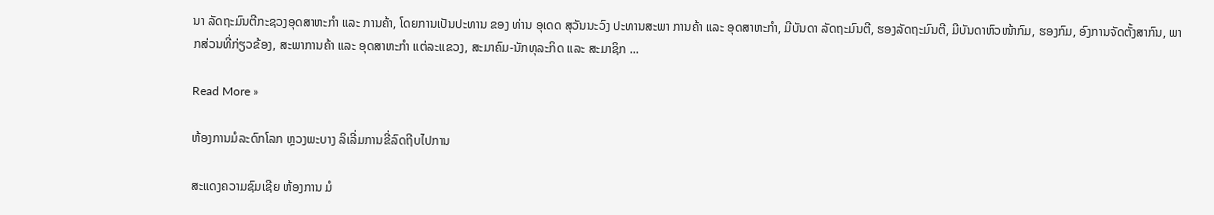ນາ ລັດຖະມົນຕີກະຊວງອຸດສາຫະກຳ ແລະ ການຄ້າ, ໂດຍການເປັນປະທານ ຂອງ ທ່ານ ອຸເດດ ສຸວັນນະວົງ ປະທານສະພາ ການຄ້າ ແລະ ອຸດສາຫະກຳ, ມີບັນດາ ລັດຖະມົນຕີ, ຮອງລັດຖະມົນຕີ, ມີບັນດາຫົວໜ້າກົມ, ຮອງກົມ, ອົງການຈັດຕັ້ງສາກົນ, ພາກສ່ວນທີ່ກ່ຽວຂ້ອງ, ສະພາການຄ້າ ແລະ ອຸດສາຫະກຳ ແຕ່ລະແຂວງ, ສະມາຄົມ-ນັກທຸລະກິດ ແລະ ສະມາຊິກ ...

Read More »

ຫ້ອງການມໍລະດົກໂລກ ຫຼວງພະບາງ ລິເລີ່ມການຂີ່ລົດຖີບໄປການ

ສະແດງຄວາມຊົມເຊີຍ ຫ້ອງການ ມໍ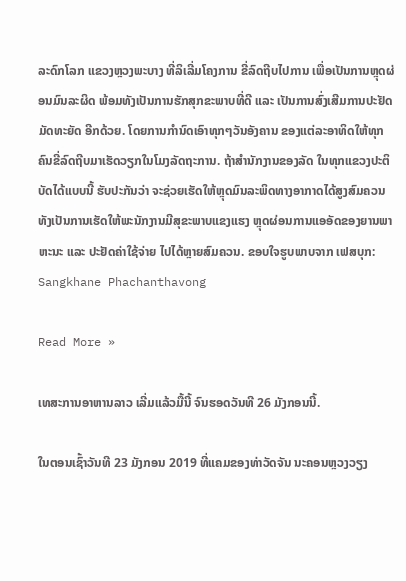ລະດົກໂລກ ແຂວງຫຼວງພະບາງ ທີ່ລິເລີ່ມໂຄງການ ຂີ່ລົດຖີບໄປການ ເພື່ອເປັນການຫຼຸດຜ່ອນມົນລະຜິດ ພ້ອມທັງເປັນການຮັກສຸກຂະພາບທີ່ດີ ແລະ ເປັນການສົ່ງເສີມການປະຢັດມັດທະຍັດ ອີກດ້ວຍ. ໂດຍການກຳນົດເອົາທຸກໆວັນອັງຄານ ຂອງແຕ່ລະອາທິດໃຫ້ທຸກຄົນຂີ່ລົດຖີບມາເຮັດວຽກໃນໂມງລັດຖະການ. ຖ້າສໍານັກງານຂອງລັດ ໃນທຸກແຂວງປະຕິບັດໄດ້ແບບນີ້ ຮັບປະກັນວ່າ ຈະຊ່ວຍເຮັດໃຫ້ຫຼຸດມົນລະພິດທາງອາກາດໄດ້ສູງສົມຄວນ ທັງເປັນການເຮັດໃຫ້ພະນັກງານມີສຸຂະພາບແຂງແຮງ ຫຼຸດຜ່ອນການແອອັດຂອງຍານພາຫະນະ ແລະ ປະຢັດຄ່າໃຊ້ຈ່າຍ ໄປໄດ້ຫຼາຍສົມຄວນ. ຂອບໃຈຮູບພາບຈາກ ເຟສບຸກ:  Sangkhane Phachanthavong

Read More »

ເທສະການອາຫານລາວ ເລີ່ມແລ້ວມື້ນີ້ ຈົນຮອດວັນທີ 26 ມັງກອນນີ້.

ໃນຕອນເຊົ້າວັນທີ 23 ມັງກອນ 2019 ທີ່ແຄມຂອງທ່າວັດຈັນ ນະຄອນຫຼວງວຽງ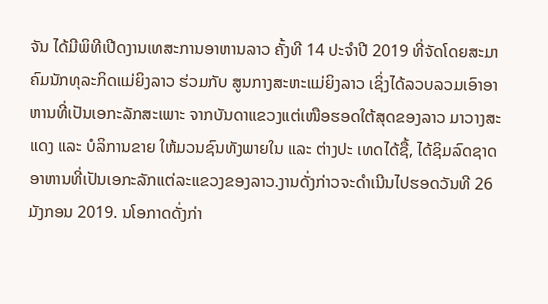ຈັນ ໄດ້ມີພິທີເປີດງານເທສະການອາຫານລາວ ຄັ້ງທີ 14 ປະຈໍາປີ 2019 ທີ່ຈັດໂດຍສະມາຄົມນັກທຸລະກິດແມ່ຍິງລາວ ຮ່ວມກັບ ສູນກາງສະຫະແມ່ຍິງລາວ ເຊິ່ງໄດ້ລວບລວມເອົາອາຫານທີ່ເປັນເອກະລັກສະເພາະ ຈາກບັນດາແຂວງແຕ່ເໜືອຮອດໃຕ້ສຸດຂອງລາວ ມາວາງສະແດງ ແລະ ບໍລິການຂາຍ ໃຫ້ມວນຊົນທັງພາຍໃນ ແລະ ຕ່າງປະ ເທດໄດ້ຊື້, ໄດ້ຊິມລົດຊາດອາຫານທີ່ເປັນເອກະລັກແຕ່ລະແຂວງຂອງລາວ.ງານດັ່ງກ່າວຈະດໍາເນີນໄປຮອດວັນທີ 26 ມັງກອນ 2019. ນໂອກາດດັ່ງກ່າ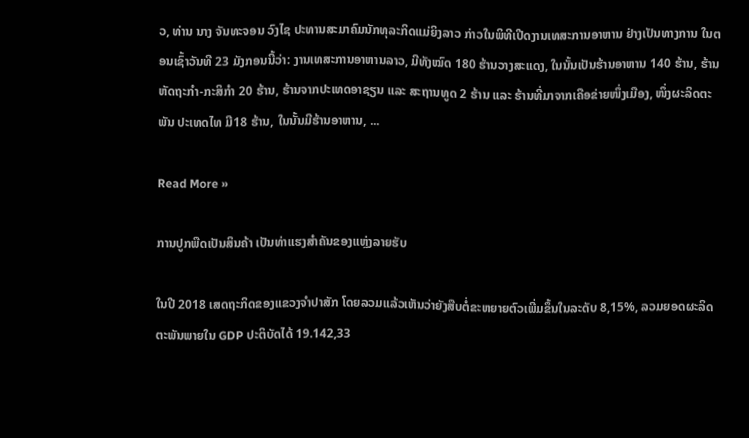ວ, ທ່ານ ນາງ ຈັນທະຈອນ ວົງໄຊ ປະທານສະມາຄົມນັກທຸລະກິດແມ່ຍິງລາວ ກ່າວໃນພິທີເປີດງານເທສະການອາຫານ ຢ່າງເປັນທາງການ ໃນຕອນເຊົ້າວັນທີ 23 ມັງກອນນີ້ວ່າ: ງານເທສະການອາຫານລາວ, ມີທັງໝົດ 180 ຮ້ານວາງສະແດງ, ໃນນັ້ນເປັນຮ້ານອາຫານ 140 ຮ້ານ, ຮ້ານຫັດຖະກຳ-ກະສິກຳ 20 ຮ້ານ, ຮ້ານຈາກປະເທດອາຊຽນ ແລະ ສະຖານທູດ 2 ຮ້ານ ແລະ ຮ້ານທີ່ມາຈາກເຄືອຂ່າຍໜຶ່ງເມືອງ, ໜຶ່ງຜະລິດຕະພັນ ປະເທດໄທ ມີ18 ຮ້ານ, ໃນນັ້ນມີຮ້ານອາຫານ, ...

Read More »

ການປູກພືດເປັນສິນຄ້າ ເປັນທ່າແຮງສໍາຄັນຂອງແຫຼ່ງລາຍຮັບ

ໃນປີ 2018 ເສດຖະກິດຂອງແຂວງຈໍາປາສັກ ໂດຍລວມແລ້ວເຫັນວ່າຍັງສືບຕໍ່ຂະຫຍາຍຕົວເພີ່ມຂຶ້ນໃນລະດັບ 8,15%, ລວມຍອດຜະລິດຕະພັນພາຍໃນ GDP ປະຕິບັດໄດ້ 19.142,33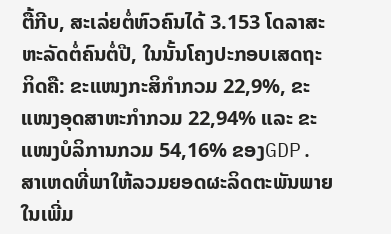ຕື້ກີບ, ສະເລ່ຍຕໍ່ຫົວຄົນໄດ້ 3.153 ໂດລາສະຫະລັດຕໍ່ຄົນຕໍ່ປີ, ໃນນັ້ນໂຄງປະກອບເສດຖະກິດຄື: ຂະແໜງກະສິກຳກວມ 22,9%, ຂະແໜງອຸດສາຫະກຳກວມ 22,94% ແລະ ຂະແໜງບໍລິການກວມ 54,16% ຂອງGDP. ສາເຫດທີ່ພາໃຫ້ລວມຍອດຜະລິດຕະພັນພາຍໃນເພີ່ມ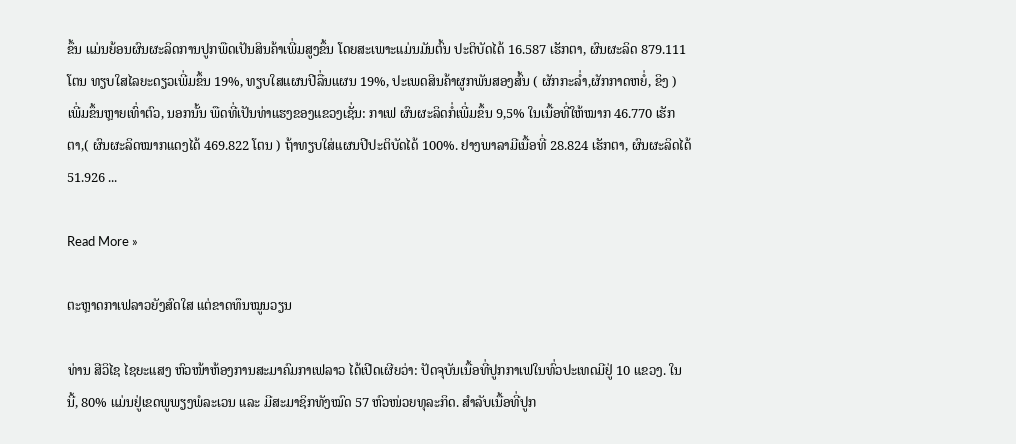ຂຶ້ນ ແມ່ນຍ້ອນຜົນຜະລິດການປູກພືດເປັນສິນຄ້າເພີ່ມສູງຂຶ້ນ ໂດຍສະເພາະແມ່ນມັນຕົ້ນ ປະຕິບັດໄດ້ 16.587 ເຮັກຕາ, ຜົນຜະລິດ 879.111 ໂຕນ ທຽບໃສໄລຍະດຽວເພີ່ມຂຶ້ນ 19%, ທຽບໃສແຜນປີລື່ນແຜນ 19%, ປະເພດສິນຄ້າຜູກພັນສອງສົ້ນ ( ຜັກກະລໍ່າ,ຜັກກາດຫຍໍ່, ຂິງ ) ເພີ່ມຂຶ້ນຫຼາຍເທົ່າຕົວ, ນອກນັ້ນ ພືດທີ່ເປັນທ່າແຮງຂອງແຂວງເຊັ່ນ: ກາເຟ ຜົນຜະລິດກໍ່ເພີ່ມຂຶ້ນ 9,5% ໃນເນື້ອທີ່ໃຫ້ໝາກ 46.770 ເຮັກຕາ,( ຜົນຜະລິດໝາກແດງໄດ້ 469.822 ໂຕນ ) ຖ້າທຽບໃສ່ແຜນປີປະຕິບັດໄດ້ 100%. ຢາງພາລາມີເນື້ອທີ່ 28.824 ເຮັກຕາ, ຜົນຜະລິດໄດ້ 51.926 ...

Read More »

ຕະຫຼາດກາເຟລາວຍັງສົດໃສ ແຕ່ຂາດທຶນໝູນວຽນ

ທ່ານ ສີວິໄຊ ໄຊຍະແສງ ຫົວໜ້າຫ້ອງການສະມາຄົມກາເຟລາວ ໄດ້ເປີດເຜີຍວ່າ: ປັດຈຸບັນເນື້ອທີ່ປູກກາເຟໃນທົ່ວປະເທດມີຢູ່ 10 ແຂວງ. ໃນນີ້, 80% ແມ່ນຢູ່ເຂດພູພຽງພໍລະເວນ ແລະ ມີສະມາຊິກທັງໝົດ 57 ຫົວໜ່ວຍທຸລະກິດ. ສໍາລັບເນື້ອທີ່ປູກ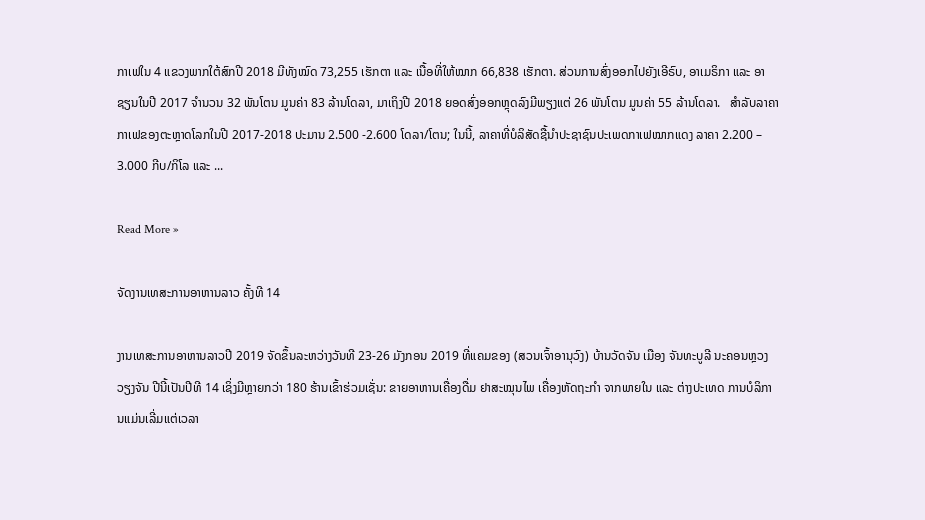ກາເຟໃນ 4 ແຂວງພາກໃຕ້ສົກປີ 2018 ມີທັງໝົດ 73,255 ເຮັກຕາ ແລະ ເນື້ອທີ່ໃຫ້ໝາກ 66,838 ເຮັກຕາ. ສ່ວນການສົ່ງອອກໄປຍັງເອີຣົບ, ອາເມຣິກາ ແລະ ອາຊຽນໃນປີ 2017 ຈໍານວນ 32 ພັນໂຕນ ມູນຄ່າ 83 ລ້ານໂດລາ, ມາເຖິງປີ 2018 ຍອດສົ່ງອອກຫຼຸດລົງມີພຽງແຕ່ 26 ພັນໂຕນ ມູນຄ່າ 55 ລ້ານໂດລາ.   ສໍາລັບລາຄາກາເຟຂອງຕະຫຼາດໂລກໃນປີ 2017-2018 ປະມານ 2.500 -2.600 ໂດລາ/ໂຕນ; ໃນນີ້, ລາຄາທີ່ບໍລິສັດຊື້ນໍາປະຊາຊົນປະເພດກາເຟໝາກແດງ ລາຄາ 2.200 – 3.000 ກີບ/ກິໂລ ແລະ ...

Read More »

ຈັດງານເທສະການອາຫານລາວ ຄັ້ງທີ 14

ງານເທສະການອາຫານລາວປີ 2019 ຈັດຂຶ້ນລະຫວ່າງວັນທີ 23-26 ມັງກອນ 2019 ທີ່ແຄມຂອງ (ສວນເຈົ້າອານຸວົງ) ບ້ານວັດຈັນ ເມືອງ ຈັນທະບູລີ ນະຄອນຫຼວງວຽງຈັນ ປີນີ້ເປັນປີທີ 14 ເຊິ່ງມີຫຼາຍກວ່າ 180 ຮ້ານເຂົ້າຮ່ວມເຊັ່ນ: ຂາຍອາຫານເຄື່ອງດື່ມ ຢາສະໝຸນໄພ ເຄື່ອງຫັດຖະກຳ ຈາກພາຍໃນ ແລະ ຕ່າງປະເທດ ການບໍລິການແມ່ນເລີ່ມແຕ່ເວລາ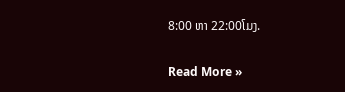8:00 ຫາ 22:00ໂມງ.

Read More »